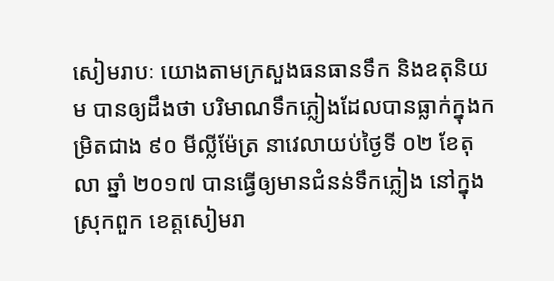សៀមរាបៈ យោងតាមក្រសួងធនធានទឹក និងឧតុនិយម បានឲ្យដឹងថា បរិមាណទឹកភ្លៀងដែលបានធ្លាក់ក្នុងកម្រិតជាង ៩០ មីល្លីម៉ែត្រ នាវេលាយប់ថ្ងៃទី ០២ ខែតុលា ឆ្នាំ ២០១៧ បានធ្វើឲ្យមានជំនន់ទឹកភ្លៀង នៅក្នុងស្រុកពួក ខេត្តសៀមរា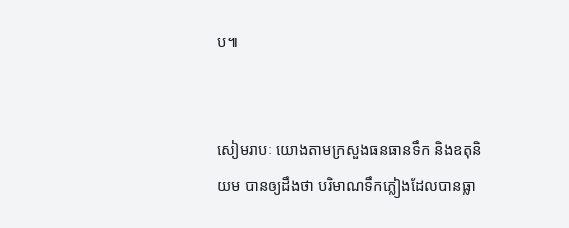ប៕


សៀមរាបៈ យោងតាមក្រសួងធនធានទឹក និងឧតុនិយម បានឲ្យដឹងថា បរិមាណទឹកភ្លៀងដែលបានធ្លា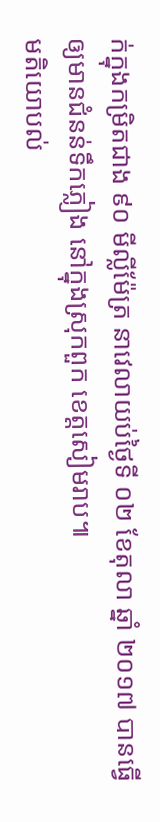ក់ក្នុងកម្រិតជាង ៩០ មីល្លីម៉ែត្រ នាវេលាយប់ថ្ងៃទី ០២ ខែតុលា ឆ្នាំ ២០១៧ បានធ្វើឲ្យមានជំនន់ទឹកភ្លៀង នៅក្នុងស្រុកពួក ខេត្តសៀមរាប៕
មតិយោបល់